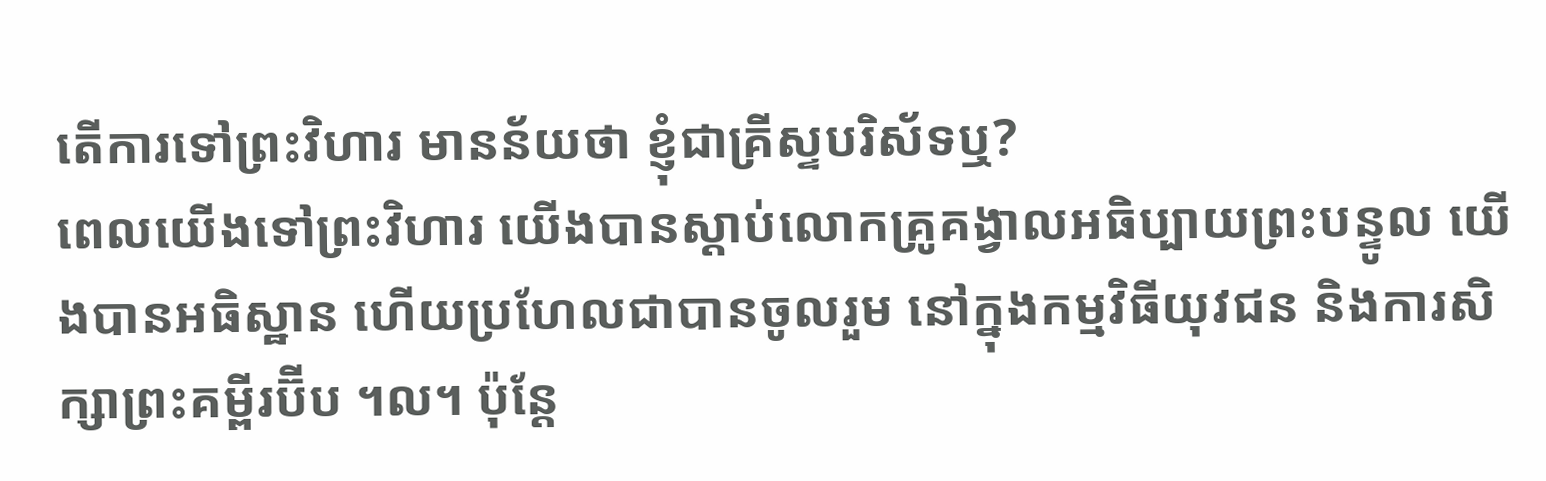តើការទៅព្រះវិហារ មានន័យថា ខ្ញុំជាគ្រីស្ទបរិស័ទឬ?
ពេលយើងទៅព្រះវិហារ យើងបានស្តាប់លោកគ្រូគង្វាលអធិប្បាយព្រះបន្ទូល យើងបានអធិស្ឋាន ហើយប្រហែលជាបានចូលរួម នៅក្នុងកម្មវិធីយុវជន និងការសិក្សាព្រះគម្ពីរប៊ីប ។ល។ ប៉ុន្តែ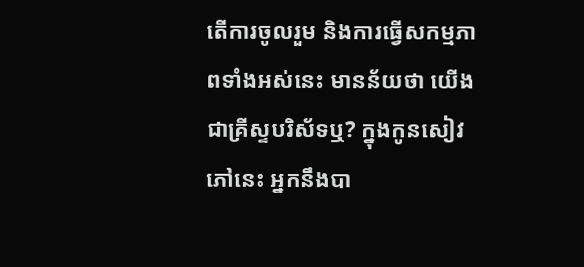តើការចូលរួម និងការធ្វើសកម្មភាពទាំងអស់នេះ មានន័យថា យើងជាគ្រីស្ទបរិស័ទឬ? ក្នុងកូនសៀវភៅនេះ អ្នកនឹងបា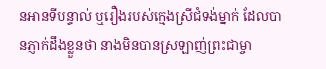នអានទីបន្ទាល់ ឬរឿងរបស់ក្មេងស្រីជំទង់ម្នាក់ ដែលបានភ្ញាក់ដឹងខ្លួនថា នាងមិនបានស្រឡាញ់ព្រះជាម្ចា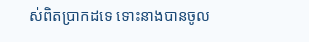ស់ពិតប្រាកដទេ ទោះនាងបានចូល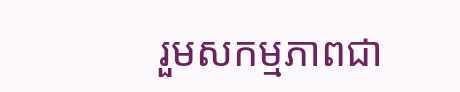រួមសកម្មភាពជា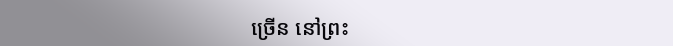ច្រើន នៅព្រះ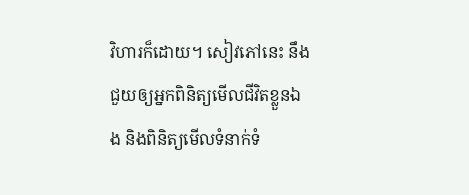វិហារក៏ដោយ។ សៀវភៅនេះ នឹងជួយឲ្យអ្នកពិនិត្យមើលជីវិតខ្លួនឯង និងពិនិត្យមើលទំនាក់ទំ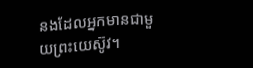នងដែលអ្នកមានជាមួយព្រះយេស៊ូវ។